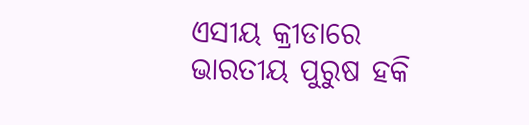ଏସୀୟ କ୍ରୀଡାରେ ଭାରତୀୟ ପୁରୁଷ ହକି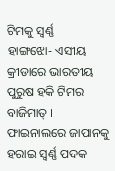ଟିମକୁ ସ୍ୱର୍ଣ୍ଣ
ହାଙ୍ଗଝୋ- ଏସୀୟ କ୍ରୀଡାରେ ଭାରତୀୟ ପୁରୁଷ ହକି ଟିମର ବାଜିମାତ୍ । ଫାଇନାଲରେ ଜାପାନକୁ ହରାଇ ସ୍ୱର୍ଣ୍ଣ ପଦକ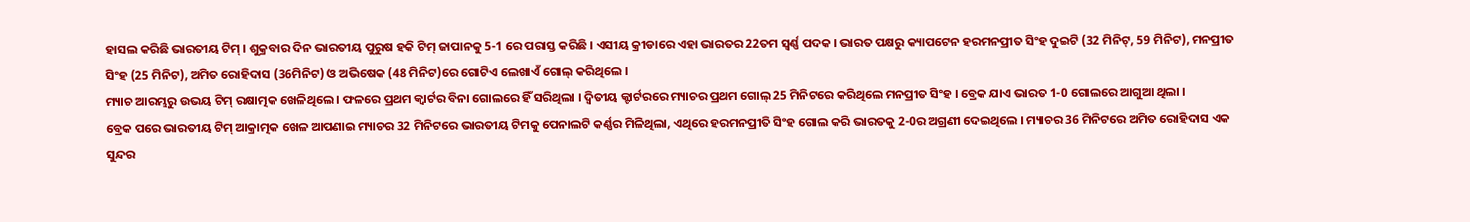ହାସଲ କରିଛି ଭାରତୀୟ ଟିମ୍ । ଶୁକ୍ରବାର ଦିନ ଭାରତୀୟ ପୁରୁଷ ହକି ଟିମ୍ ଜାପାନକୁ 5-1 ରେ ପରାସ୍ତ କରିଛି । ଏସୀୟ କ୍ରୀଡାରେ ଏହା ଭାରତର 22ତମ ସ୍ୱର୍ଣ୍ଣ ପଦକ । ଭାରତ ପକ୍ଷରୁ କ୍ୟାପଟେନ ହରମନପ୍ରୀତ ସିଂହ ଦୁଇଟି (32 ମିନିଟ୍, 59 ମିନିଟ), ମନପ୍ରୀତ ସିଂହ (25 ମିନିଟ), ଅମିତ ରୋହିଦାସ (36ମିନିଟ) ଓ ଅଭିଷେକ (48 ମିନିଟ)ରେ ଗୋଟିଏ ଲେଖାଏଁ ଗୋଲ୍ କରିଥିଲେ ।
ମ୍ୟାଚ ଆରମ୍ଭରୁ ଉଭୟ ଟିମ୍ ରକ୍ଷାତ୍ମକ ଖେଳିଥିଲେ । ଫଳରେ ପ୍ରଥମ କ୍ୱାର୍ଟର ବିନା ଗୋଲରେ ହିଁ ସରିଥିଲା । ଦ୍ୱିତୀୟ କ୍ଟାର୍ଟରରେ ମ୍ୟାଚର ପ୍ରଥମ ଗୋଲ୍ 25 ମିନିଟରେ କରିଥିଲେ ମନପ୍ରୀତ ସିଂହ । ବ୍ରେକ ଯାଏ ଭାରତ 1-0 ଗୋଲରେ ଆଗୁଆ ଥିଲା ।
ବ୍ରେକ ପରେ ଭାରତୀୟ ଟିମ୍ ଆକ୍ରାତ୍ମକ ଖେଳ ଆପଣାଇ ମ୍ୟାଚର 32 ମିନିଟରେ ଭାରତୀୟ ଟିମକୁ ପେନାଲଟି କର୍ଣ୍ଣର ମିଳିଥିଲା, ଏଥିରେ ହରମନପ୍ରୀତି ସିଂହ ଗୋଲ କରି ଭାରତକୁ 2-0ର ଅଗ୍ରଣୀ ଦେଇଥିଲେ । ମ୍ୟାଚର 36 ମିନିଟରେ ଅମିତ ରୋହିଦାସ ଏକ ସୁନ୍ଦର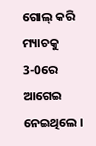ଗୋଲ୍ କରି ମ୍ୟାଚକୁ 3-0ରେ ଆଗେଇ ନେଇଥିଲେ ।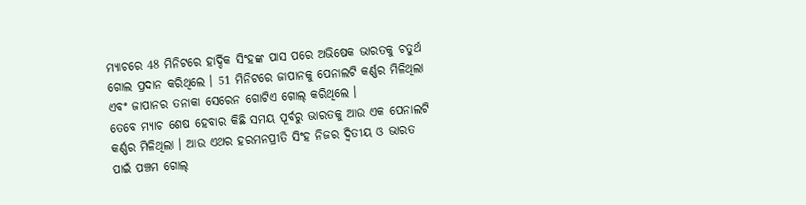ମ୍ୟାଚରେ 48 ମିନିଟରେ ହାର୍ଦ୍ଦିକ ସିଂହଙ୍କ ପାସ ପରେ ଅଭିଷେକ ଭାରତକୁ ଚତୁର୍ଥ ଗୋଲ ପ୍ରଦାନ କରିଥିଲେ । 51 ମିନିଟରେ ଜାପାନକୁ ପେନାଲଟି କର୍ଣ୍ଣର ମିଳିଥିଲା ଏବଂ ଜାପାନର ତନାକା ସେରେନ ଗୋଟିଏ ଗୋଲ୍ କରିଥିଲେ ।
ତେବେ ମ୍ୟାଚ ଶେଷ ହେବାର କିଛି ସମୟ ପୂର୍ବରୁ ଭାରତକୁ ଆଉ ଏକ ପେନାଲଟି କର୍ଣ୍ଣର ମିଳିଥିଲା । ଆଉ ଏଥର ହରମନପ୍ରୀତି ସିଂହ ନିଜର ଦ୍ୱିତୀୟ ଓ ଭାରତ ପାଇଁ ପଞ୍ଚମ ଗୋଲ୍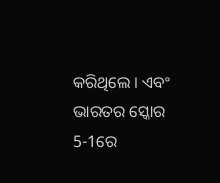କରିଥିଲେ । ଏବଂ ଭାରତର ସ୍କୋର 5-1ରେ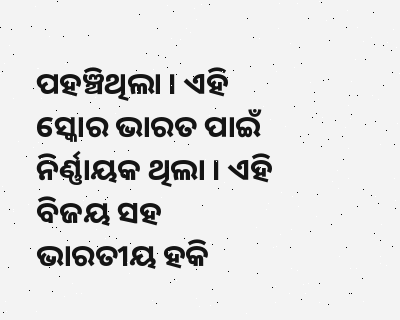ପହଞ୍ଚିଥିଲା । ଏହି ସ୍କୋର ଭାରତ ପାଇଁ ନିର୍ଣ୍ଣାୟକ ଥିଲା । ଏହି ବିଜୟ ସହ ଭାରତୀୟ ହକି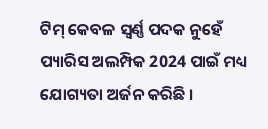ଟିମ୍ କେବଳ ସ୍ୱର୍ଣ୍ଣ ପଦକ ନୁହେଁ ପ୍ୟାରିସ ଅଲମ୍ପିକ 2024 ପାଇଁ ମଧ୍ୟ ଯୋଗ୍ୟତା ଅର୍ଜନ କରିଛି ।